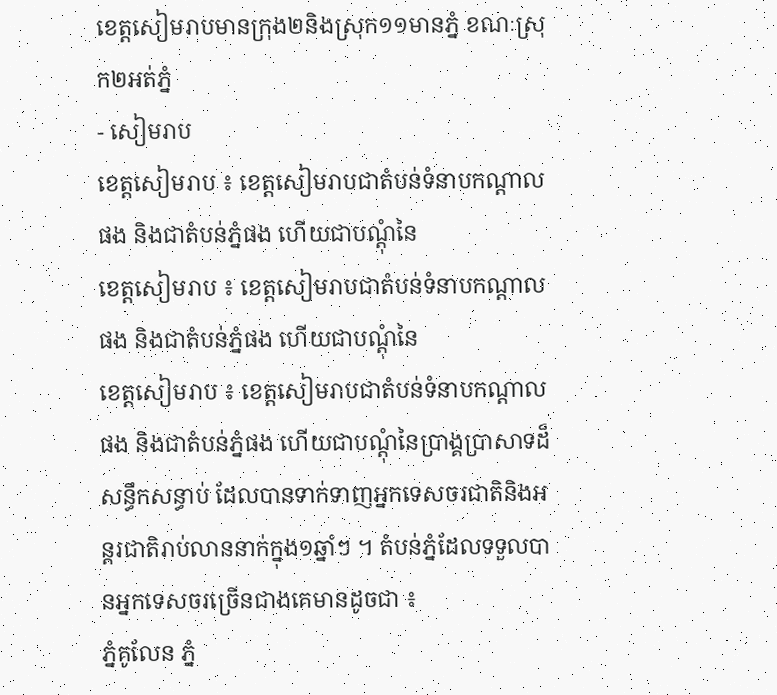ខេត្តសៀមរាបមានក្រុង២និងស្រុក១១មានភ្នំ ខណៈស្រុក២អត់ភ្នំ
- សៀមរាប
ខេត្តសៀមរាប ៖ ខេត្តសៀមរាបជាតំបន់ទំនាបកណ្តាលផង និងជាតំបន់ភ្នំផង ហើយជាបណ្តុំនៃ
ខេត្តសៀមរាប ៖ ខេត្តសៀមរាបជាតំបន់ទំនាបកណ្តាលផង និងជាតំបន់ភ្នំផង ហើយជាបណ្តុំនៃ
ខេត្តសៀមរាប ៖ ខេត្តសៀមរាបជាតំបន់ទំនាបកណ្តាលផង និងជាតំបន់ភ្នំផង ហើយជាបណ្តុំនៃប្រាង្គប្រាសាទដ៏សន្ធឹកសន្ធាប់ ដែលបានទាក់ទាញអ្នកទេសចរជាតិនិងអន្តរជាតិរាប់លាននាក់ក្នុង១ឆ្នាំៗ ។ តំបន់ភ្នំដែលទទួលបានអ្នកទេសចរច្រើនជាងគេមានដូចជា ៖
ភ្នំគូលែន ភ្នំ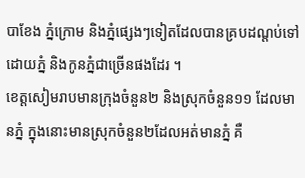បាខែង ភ្នំក្រោម និងភ្នំផ្សេងៗទៀតដែលបានគ្របដណ្តប់ទៅដោយភ្នំ និងកូនភ្នំជាច្រើនផងដែរ ។
ខេត្តសៀមរាបមានក្រុងចំនួន២ និងស្រុកចំនួន១១ ដែលមានភ្នំ ក្នុងនោះមានស្រុកចំនួន២ដែលអត់មានភ្នំ គឺ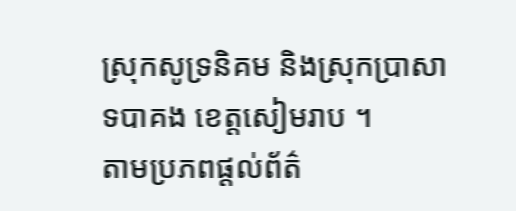ស្រុកសូទ្រនិគម និងស្រុកប្រាសាទបាគង ខេត្តសៀមរាប ។
តាមប្រភពផ្តល់ព័ត៌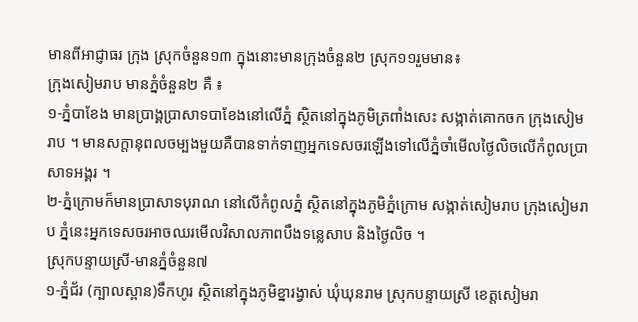មានពីអាជ្ញាធរ ក្រុង ស្រុកចំនួន១៣ ក្នុងនោះមានក្រុងចំនួន២ ស្រុក១១រួមមាន៖
ក្រុងសៀមរាប មានភ្នំចំនួន២ គឺ ៖
១-ភ្នំបាខែង មានប្រាង្គប្រាសាទបាខែងនៅលើភ្នំ ស្ថិតនៅក្នុងភូមិត្រពាំងសេះ សង្កាត់គោកចក ក្រុងសៀមរាប ។ មានសក្តានុពលចម្បងមួយគឺបានទាក់ទាញអ្នកទេសចរឡើងទៅលើភ្នំចាំមើលថ្ងៃលិចលើកំពូលប្រាសាទអង្គរ ។
២-ភ្នំក្រោមក៏មានប្រាសាទបុរាណ នៅលើកំពូលភ្នំ ស្ថិតនៅក្នុងភូមិភ្នំក្រោម សង្កាត់សៀមរាប ក្រុងសៀមរាប ភ្នំនេះអ្នកទេសចរអាចឈរមើលវិសាលភាពបឹងទន្លេសាប និងថ្ងៃលិច ។
ស្រុកបន្ទាយស្រី-មានភ្នំចំនួន៧
១-ភ្នំជ័រ (ក្បាលស្ពាន)ទឹកហូរ ស្ថិតនៅក្នុងភូមិខ្នារង្វាស់ ឃុំឃុនរាម ស្រុកបន្ទាយស្រី ខេត្តសៀមរា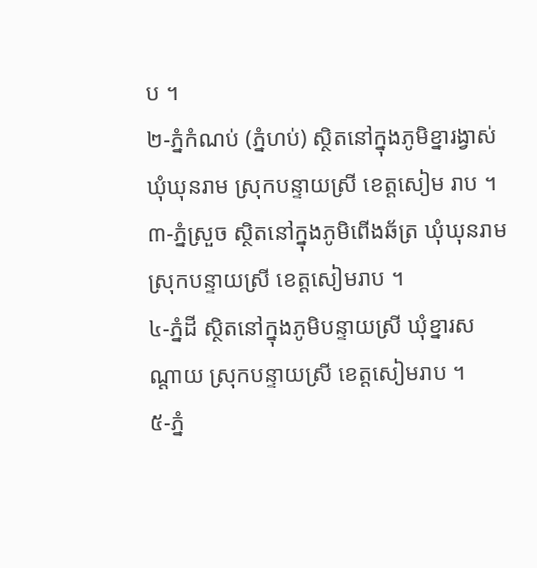ប ។
២-ភ្នំកំណប់ (ភ្នំហប់) ស្ថិតនៅក្នុងភូមិខ្នារង្វាស់ ឃុំឃុនរាម ស្រុកបន្ទាយស្រី ខេត្តសៀម រាប ។
៣-ភ្នំស្រួច ស្ថិតនៅក្នុងភូមិពើងឆ័ត្រ ឃុំឃុនរាម ស្រុកបន្ទាយស្រី ខេត្តសៀមរាប ។
៤-ភ្នំដី ស្ថិតនៅក្នុងភូមិបន្ទាយស្រី ឃុំខ្នារសណ្តាយ ស្រុកបន្ទាយស្រី ខេត្តសៀមរាប ។
៥-ភ្នំ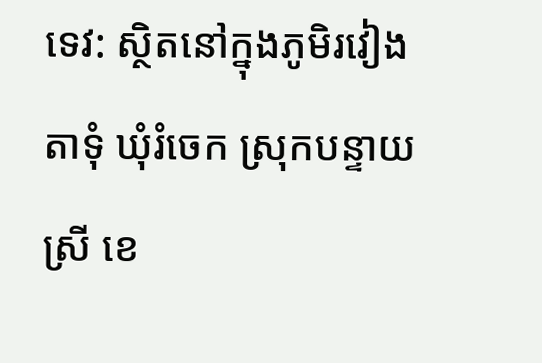ទេវ: ស្ថិតនៅក្នុងភូមិរវៀងតាទុំ ឃុំរំចេក ស្រុកបន្ទាយស្រី ខេ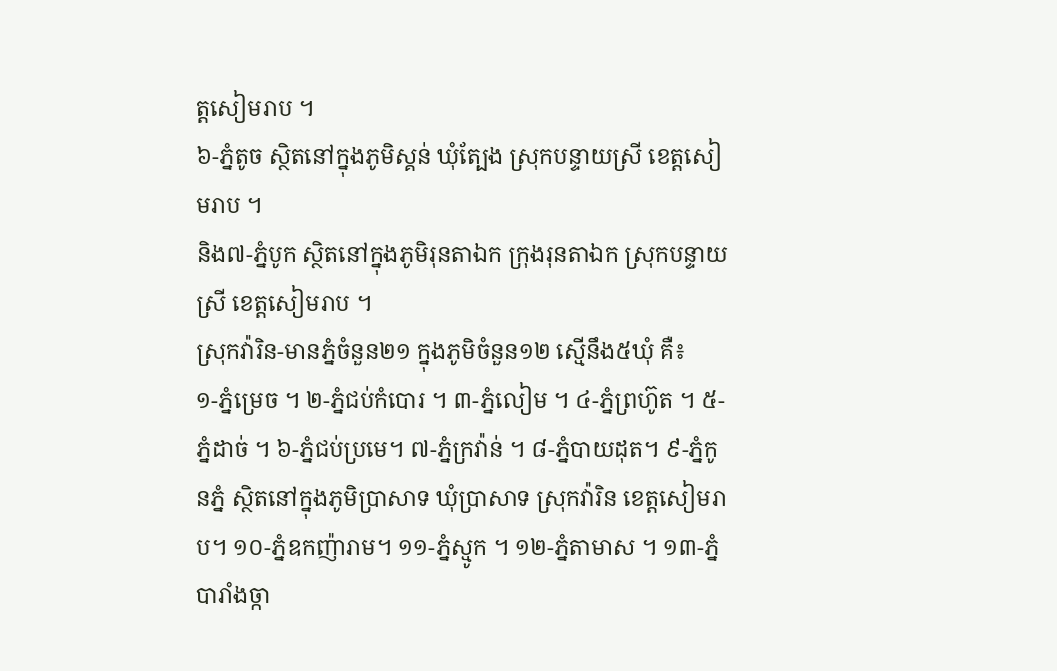ត្តសៀមរាប ។
៦-ភ្នំតូច ស្ថិតនៅក្នុងភូមិស្គន់ ឃុំត្បែង ស្រុកបន្ទាយស្រី ខេត្តសៀមរាប ។
និង៧-ភ្នំបូក ស្ថិតនៅក្នុងភូមិរុនតាឯក ក្រុងរុនតាឯក ស្រុកបន្ទាយស្រី ខេត្តសៀមរាប ។
ស្រុកវ៉ារិន-មានភ្នំចំនួន២១ ក្នុងភូមិចំនួន១២ ស្មើនឹង៥ឃុំ គឺ៖
១-ភ្នំម្រេច ។ ២-ភ្នំជប់កំបោរ ។ ៣-ភ្នំលៀម ។ ៤-ភ្នំព្រហ៊ូត ។ ៥-ភ្នំដាច់ ។ ៦-ភ្នំជប់ប្រមេ។ ៧-ភ្នំក្រវ៉ាន់ ។ ៨-ភ្នំបាយដុត។ ៩-ភ្នំកូនភ្នំ ស្ថិតនៅក្នុងភូមិប្រាសាទ ឃុំប្រាសាទ ស្រុកវ៉ារិន ខេត្តសៀមរាប។ ១០-ភ្នំឧកញ៉ារាម។ ១១-ភ្នំស្មូក ។ ១២-ភ្នំតាមាស ។ ១៣-ភ្នំបារាំងច្កា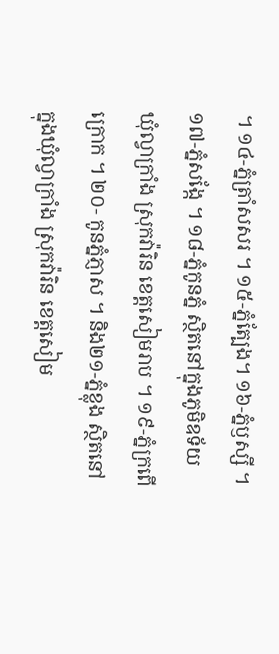។ ១៤-ភ្នំត្រាំសសរ ។ ១៥-ភ្នំត្បែង។ ១៦-ភ្នំឫស្សី ។ ១៧-ភ្នំសង្កែ ។ ១៨-ភ្នំកូនភ្នំ ស្ថិតនៅក្នុងភូមិឧទ័យ ឃុំល្វាក្រាំង ស្រុកវ៉ារិន ខេត្តសៀមរាប ។ ១៩-ភ្នំក្រពើក្រោក ។ ២០- កូនភ្នំភ្ញាស ។ និង២១-ភ្នំខ្លុង ស្ថិតនៅក្នុងឃុំល្វាក្រាំង ស្រុកវ៉ារិន ខេត្តសៀម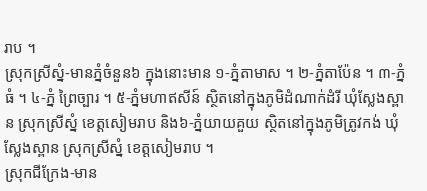រាប ។
ស្រុកស្រីស្នំ-មានភ្នំចំនួន៦ ក្នុងនោះមាន ១-ភ្នំតាមាស ។ ២-ភ្នំតាប៉ែន ។ ៣-ភ្នំធំ ។ ៤-ភ្នំ ព្រៃច្បារ ។ ៥-ភ្នំមហាឥសីន៍ ស្ថិតនៅក្នុងភូមិដំណាក់ដំរី ឃុំស្លែងស្ពាន ស្រុកស្រីស្នំ ខេត្តសៀមរាប និង៦-ភ្នំយាយគួយ ស្ថិតនៅក្នុងភូមិត្រូវកង់ ឃុំស្លែងស្ពាន ស្រុកស្រីស្នំ ខេត្តសៀមរាប ។
ស្រុកជីក្រែង-មាន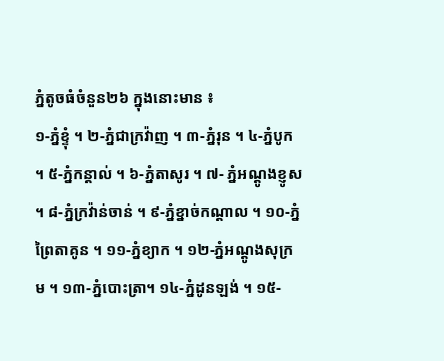ភ្នំតូចធំចំនួន២៦ ក្នុងនោះមាន ៖
១-ភ្នំខ្ទុំ ។ ២-ភ្នំជាក្រវ៉ាញ ។ ៣-ភ្នំរុន ។ ៤-ភ្នំបូក ។ ៥-ភ្នំកន្តាល់ ។ ៦-ភ្នំតាសូរ ។ ៧- ភ្នំអណ្តូងខ្ញូស ។ ៨-ភ្នំក្រវ៉ាន់ចាន់ ។ ៩-ភ្នំខ្នាច់កណ្ដាល ។ ១០-ភ្នំព្រៃតាគូន ។ ១១-ភ្នំខ្យាក ។ ១២-ភ្នំអណ្តូងសុក្រម ។ ១៣-ភ្នំបោះត្រា។ ១៤-ភ្នំដូនឡង់ ។ ១៥-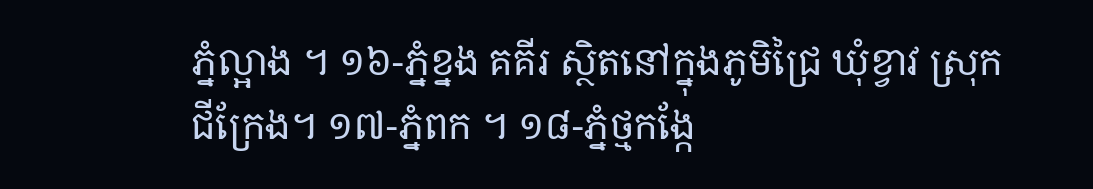ភ្នំល្អាង ។ ១៦-ភ្នំខ្នង គគីរ ស្ថិតនៅក្នុងភូមិជ្រៃ ឃុំខ្វាវ ស្រុកជីក្រែង។ ១៧-ភ្នំពក ។ ១៨-ភ្នំថ្មកង្កែ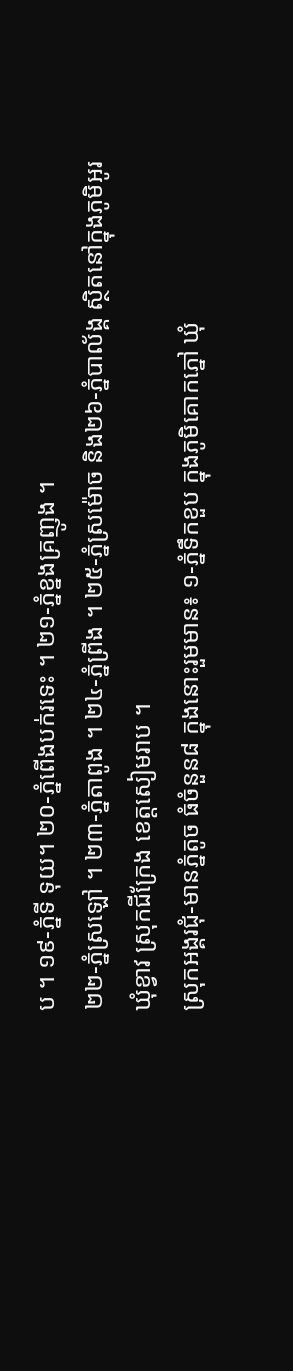ប ។ ១៩-ភ្នំទី ទុយ។ ២០-ភ្នំពើងបក់រទេះ ។ ២១-ភ្នំខ្នងគ្រញូង ។
២២-ភ្នំស្រឡៅ ។ ២៣-ភ្នំតាពូង ។ ២៤-ភ្នំព្រីង ។ ២៥-ភ្នំស្រម៉ោច និង២៦-ភ្នំបាល័ង្គ ស្ថិតនៅក្នុងភូមិអូរ ឃុំខ្វាវ ស្រុកជីក្រែង ខេត្តសៀមរាប ។
ស្រុកអង្គរជុំ-មានភ្នំតូច ធំចំនួន៨ ក្នុងនោះរួមមាន៖ ១-ភ្នំទឹកខួប ក្នុងភូមិគោកភ្នៅ ឃុំ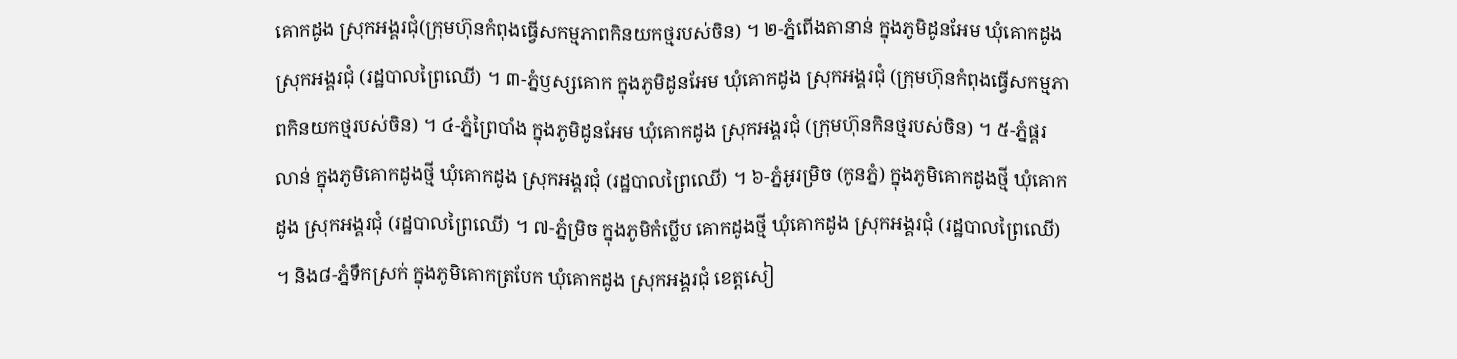គោកដូង ស្រុកអង្គរជុំ(ក្រុមហ៊ុនកំពុងធ្វើសកម្មភាពកិនយកថ្មរបស់ចិន) ។ ២-ភ្នំពើងតានាន់ ក្នុងភូមិដូនអែម ឃុំគោកដូង ស្រុកអង្គរជុំ (រដ្ឋបាលព្រៃឈើ) ។ ៣-ភ្នំឫស្សគោក ក្នុងភូមិដូនអែម ឃុំគោកដូង ស្រុកអង្គរជុំ (ក្រុមហ៊ុនកំពុងធ្វើសកម្មភាពកិនយកថ្មរបស់ចិន) ។ ៤-ភ្នំព្រៃបាំង ក្នុងភូមិដូនអែម ឃុំគោកដូង ស្រុកអង្គរជុំ (ក្រុមហ៊ុនកិនថ្មរបស់ចិន) ។ ៥-ភ្នំផ្គរលាន់ ក្នុងភូមិគោកដូងថ្មី ឃុំគោកដូង ស្រុកអង្គរជុំ (រដ្ឋបាលព្រៃឈើ) ។ ៦-ភ្នំអូរម្រិច (កូនភ្នំ) ក្នុងភូមិគោកដូងថ្មី ឃុំគោកដូង ស្រុកអង្គរជុំ (រដ្ឋបាលព្រៃឈើ) ។ ៧-ភ្នំម្រិច ក្នុងភូមិកំប្លើប គោកដូងថ្មី ឃុំគោកដូង ស្រុកអង្គរជុំ (រដ្ឋបាលព្រៃឈើ) ។ និង៨-ភ្នំទឹកស្រក់ ក្នុងភូមិគោកត្របែក ឃុំគោកដូង ស្រុកអង្គរជុំ ខេត្តសៀ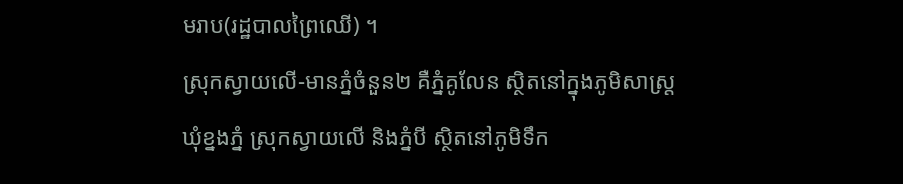មរាប(រដ្ឋបាលព្រៃឈើ) ។
ស្រុកស្វាយលើ-មានភ្នំចំនួន២ គឺភ្នំគូលែន ស្ថិតនៅក្នុងភូមិសាស្ត្រ ឃុំខ្នងភ្នំ ស្រុកស្វាយលើ និងភ្នំបី ស្ថិតនៅភូមិទឹក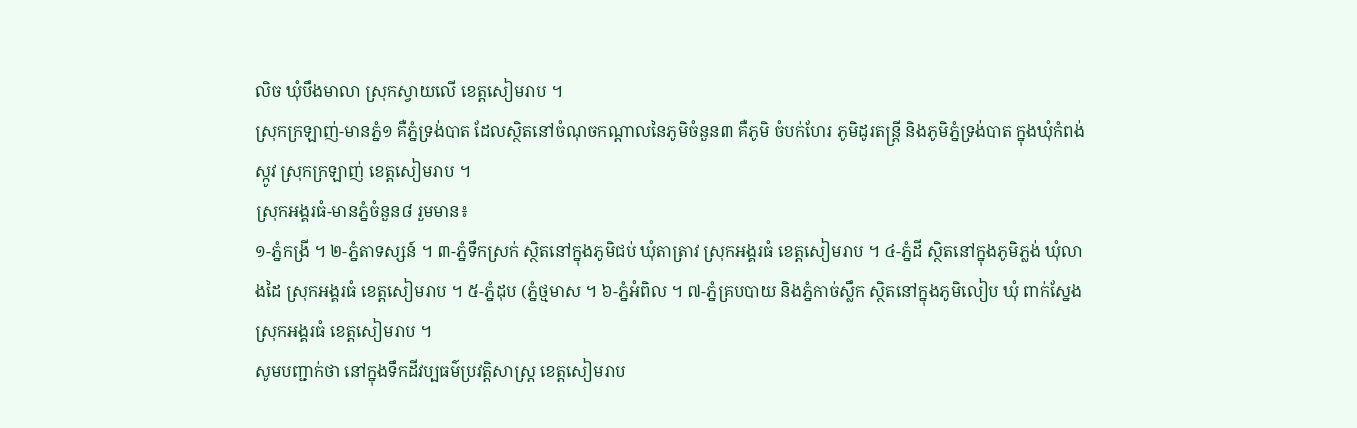លិច ឃុំបឹងមាលា ស្រុកស្វាយលើ ខេត្តសៀមរាប ។
ស្រុកក្រឡាញ់-មានភ្នំ១ គឺភ្នំទ្រង់បាត ដែលស្ថិតនៅចំណុចកណ្ដាលនៃភូមិចំនួន៣ គឺភូមិ ចំបក់ហែរ ភូមិដូរតន្ត្រី និងភូមិភ្នំទ្រង់បាត ក្នុងឃុំកំពង់ស្កូវ ស្រុកក្រឡាញ់ ខេត្តសៀមរាប ។
ស្រុកអង្គរធំ-មានភ្នំចំនួន៨ រួមមាន៖
១-ភ្នំកង្រី ។ ២-ភ្នំតាទស្សន៍ ។ ៣-ភ្នំទឹកស្រក់ ស្ថិតនៅក្នុងភូមិជប់ ឃុំតាត្រាវ ស្រុកអង្គរធំ ខេត្តសៀមរាប ។ ៤-ភ្នំដី ស្ថិតនៅក្នុងភូមិភ្លង់ ឃុំលាងដៃ ស្រុកអង្គរធំ ខេត្តសៀមរាប ។ ៥-ភ្នំដុប (ភ្នំថ្មមាស ។ ៦-ភ្នំអំពិល ។ ៧-ភ្នំគ្របបាយ និងភ្នំកាច់ស្លឹក ស្ថិតនៅក្នុងភូមិលៀប ឃុំ ពាក់ស្នែង ស្រុកអង្គរធំ ខេត្តសៀមរាប ។
សូមបញ្ជាក់ថា នៅក្នុងទឹកដីវប្បធម៌ប្រវត្តិសាស្ត្រ ខេត្តសៀមរាប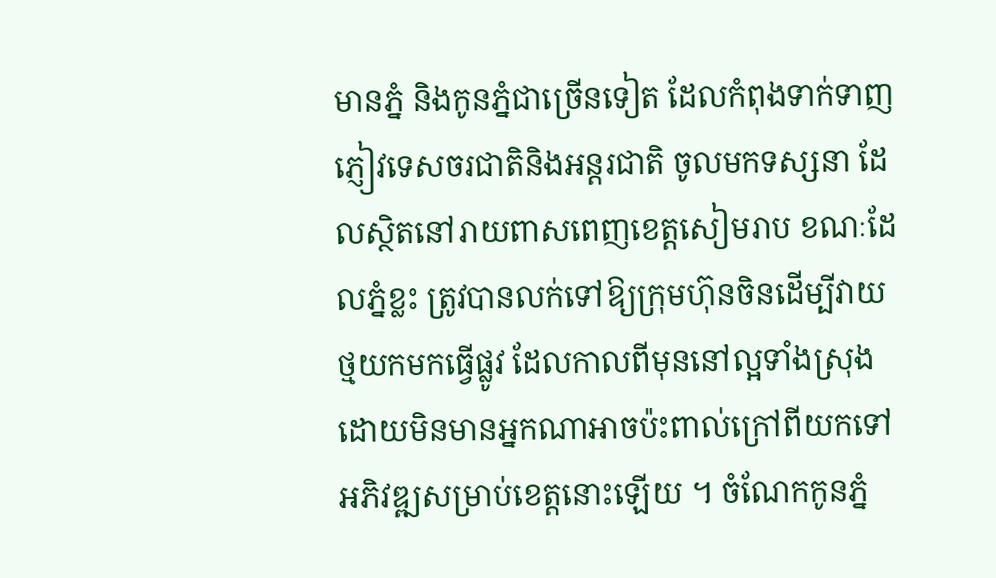មានភ្នំ និងកូនភ្នំជាច្រើនទៀត ដែលកំពុងទាក់ទាញភ្ញៀវទេសចរជាតិនិងអន្តរជាតិ ចូលមកទស្សនា ដែលស្ថិតនៅរាយពាសពេញខេត្តសៀមរាប ខណៈដែលភ្នំខ្លះ ត្រូវបានលក់ទៅឱ្យក្រុមហ៊ុនចិនដើម្បីវាយថ្មយកមកធ្វើផ្លូវ ដែលកាលពីមុននៅល្អទាំងស្រុង ដោយមិនមានអ្នកណាអាចប៉ះពាល់ក្រៅពីយកទៅអភិវឌ្ឍសម្រាប់ខេត្តនោះឡើយ ។ ចំណែកកូនភ្នំ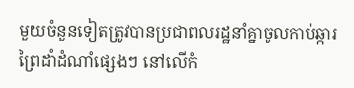មួយចំនួនទៀតត្រូវបានប្រជាពលរដ្ឋនាំគ្នាចូលកាប់ឆ្ការព្រៃដាំដំណាំផ្សេងៗ នៅលើកំ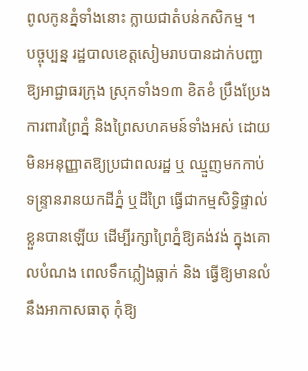ពូលកូនភ្នំទាំងនោះ ក្លាយជាតំបន់កសិកម្ម ។
បច្ចុប្បន្ន រដ្ឋបាលខេត្តសៀមរាបបានដាក់បញ្ជាឱ្យអាជ្ជាធរក្រុង ស្រុកទាំង១៣ ខិតខំ ប្រឹងប្រែងការពារព្រៃភ្នំ និងព្រៃសហគមន៍ទាំងអស់ ដោយមិនអនុញ្ញាតឱ្យប្រជាពលរដ្ឋ ឬ ឈ្មួញមកកាប់ទន្ទ្រានរានយកដីភ្នំ ឬដីព្រៃ ធ្វើជាកម្មសិទ្ធិផ្ទាល់ខ្លួនបានឡើយ ដើម្បីរក្សាព្រៃភ្នំឱ្យគង់វង់ ក្នុងគោលបំណង ពេលទឹកភ្លៀងធ្លាក់ និង ធ្វើឱ្យមានលំនឹងអាកាសធាតុ កុំឱ្យ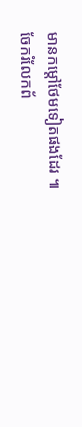មានកម្តៅថែមទៀតផងដែរ ៕
ចែករំលែកព័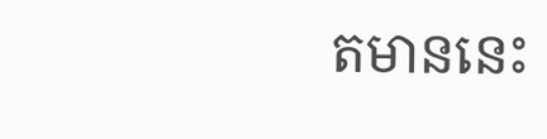តមាននេះ